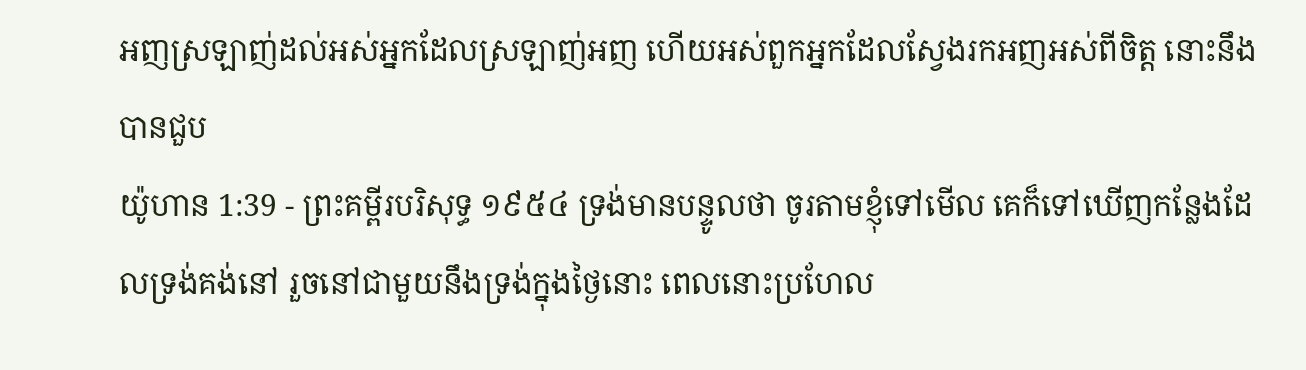អញស្រឡាញ់ដល់អស់អ្នកដែលស្រឡាញ់អញ ហើយអស់ពួកអ្នកដែលស្វែងរកអញអស់ពីចិត្ត នោះនឹងបានជួប
យ៉ូហាន 1:39 - ព្រះគម្ពីរបរិសុទ្ធ ១៩៥៤ ទ្រង់មានបន្ទូលថា ចូរតាមខ្ញុំទៅមើល គេក៏ទៅឃើញកន្លែងដែលទ្រង់គង់នៅ រួចនៅជាមួយនឹងទ្រង់ក្នុងថ្ងៃនោះ ពេលនោះប្រហែល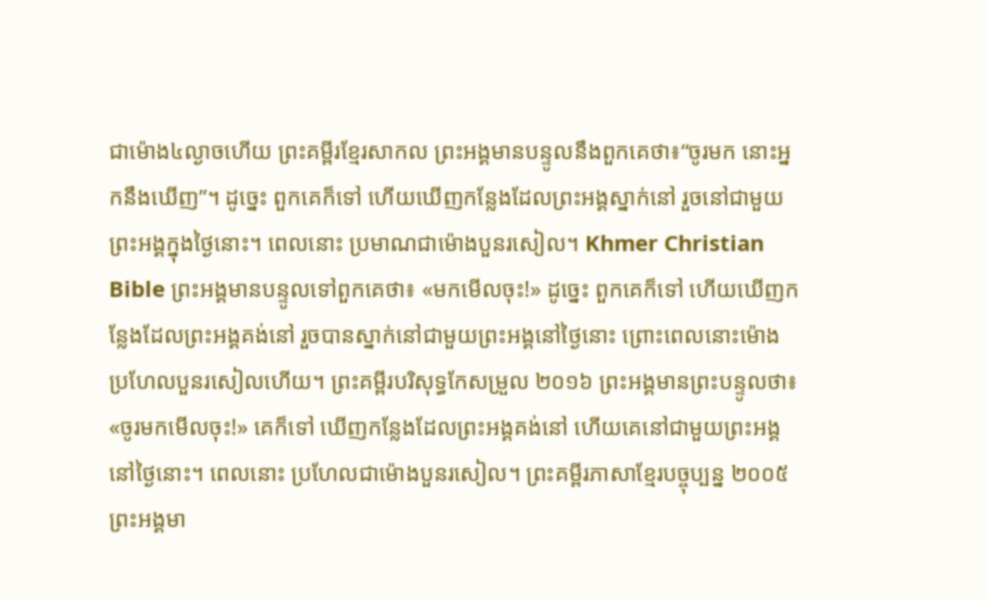ជាម៉ោង៤ល្ងាចហើយ ព្រះគម្ពីរខ្មែរសាកល ព្រះអង្គមានបន្ទូលនឹងពួកគេថា៖“ចូរមក នោះអ្នកនឹងឃើញ”។ ដូច្នេះ ពួកគេក៏ទៅ ហើយឃើញកន្លែងដែលព្រះអង្គស្នាក់នៅ រួចនៅជាមួយព្រះអង្គក្នុងថ្ងៃនោះ។ ពេលនោះ ប្រមាណជាម៉ោងបួនរសៀល។ Khmer Christian Bible ព្រះអង្គមានបន្ទូលទៅពួកគេថា៖ «មកមើលចុះ!» ដូច្នេះ ពួកគេក៏ទៅ ហើយឃើញកន្លែងដែលព្រះអង្គគង់នៅ រួចបានស្នាក់នៅជាមួយព្រះអង្គនៅថ្ងៃនោះ ព្រោះពេលនោះម៉ោងប្រហែលបួនរសៀលហើយ។ ព្រះគម្ពីរបរិសុទ្ធកែសម្រួល ២០១៦ ព្រះអង្គមានព្រះបន្ទូលថា៖ «ចូរមកមើលចុះ!» គេក៏ទៅ ឃើញកន្លែងដែលព្រះអង្គគង់នៅ ហើយគេនៅជាមួយព្រះអង្គនៅថ្ងៃនោះ។ ពេលនោះ ប្រហែលជាម៉ោងបួនរសៀល។ ព្រះគម្ពីរភាសាខ្មែរបច្ចុប្បន្ន ២០០៥ ព្រះអង្គមា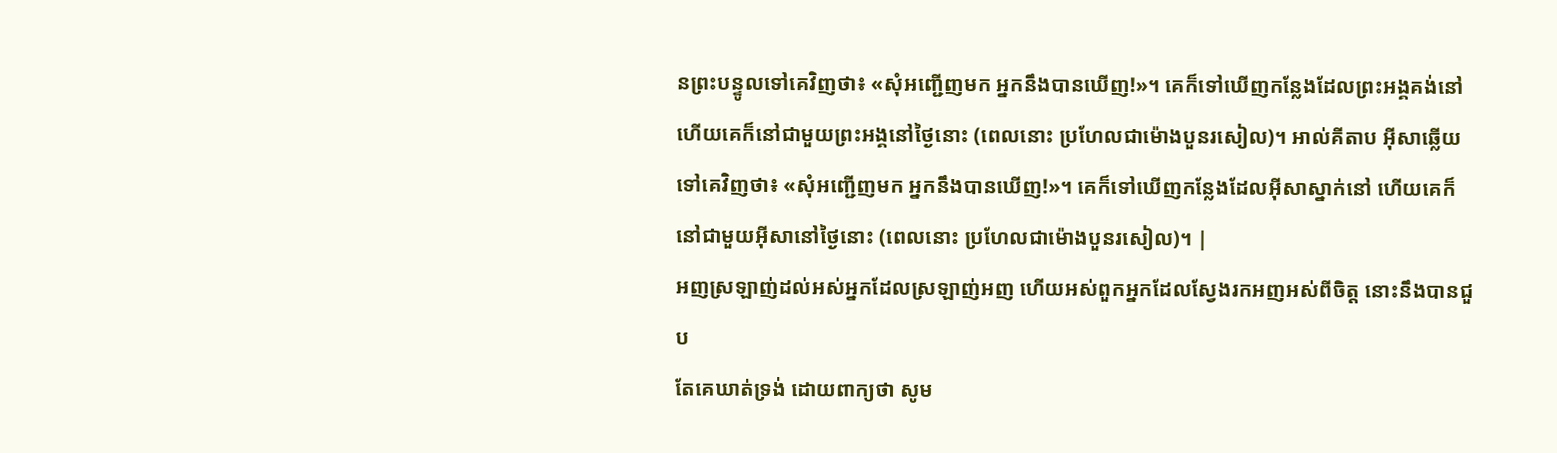នព្រះបន្ទូលទៅគេវិញថា៖ «សុំអញ្ជើញមក អ្នកនឹងបានឃើញ!»។ គេក៏ទៅឃើញកន្លែងដែលព្រះអង្គគង់នៅ ហើយគេក៏នៅជាមួយព្រះអង្គនៅថ្ងៃនោះ (ពេលនោះ ប្រហែលជាម៉ោងបួនរសៀល)។ អាល់គីតាប អ៊ីសាឆ្លើយទៅគេវិញថា៖ «សុំអញ្ជើញមក អ្នកនឹងបានឃើញ!»។ គេក៏ទៅឃើញកន្លែងដែលអ៊ីសាស្នាក់នៅ ហើយគេក៏នៅជាមួយអ៊ីសានៅថ្ងៃនោះ (ពេលនោះ ប្រហែលជាម៉ោងបួនរសៀល)។ |
អញស្រឡាញ់ដល់អស់អ្នកដែលស្រឡាញ់អញ ហើយអស់ពួកអ្នកដែលស្វែងរកអញអស់ពីចិត្ត នោះនឹងបានជួប
តែគេឃាត់ទ្រង់ ដោយពាក្យថា សូម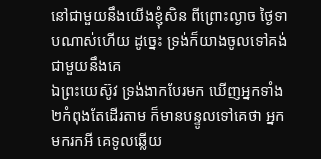នៅជាមួយនឹងយើងខ្ញុំសិន ពីព្រោះល្ងាច ថ្ងៃទាបណាស់ហើយ ដូច្នេះ ទ្រង់ក៏យាងចូលទៅគង់ជាមួយនឹងគេ
ឯព្រះយេស៊ូវ ទ្រង់ងាកបែរមក ឃើញអ្នកទាំង២កំពុងតែដើរតាម ក៏មានបន្ទូលទៅគេថា អ្នកមករកអី គេទូលឆ្លើយ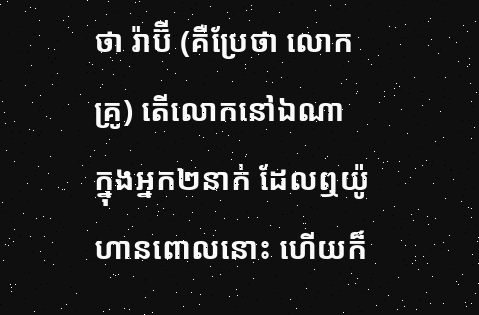ថា រ៉ាប៊ី (គឺប្រែថា លោកគ្រូ) តើលោកនៅឯណា
ក្នុងអ្នក២នាក់ ដែលឮយ៉ូហានពោលនោះ ហើយក៏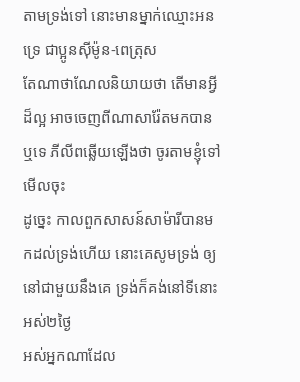តាមទ្រង់ទៅ នោះមានម្នាក់ឈ្មោះអនទ្រេ ជាប្អូនស៊ីម៉ូន-ពេត្រុស
តែណាថាណែលនិយាយថា តើមានអ្វីដ៏ល្អ អាចចេញពីណាសារ៉ែតមកបានឬទេ ភីលីពឆ្លើយឡើងថា ចូរតាមខ្ញុំទៅមើលចុះ
ដូច្នេះ កាលពួកសាសន៍សាម៉ារីបានមកដល់ទ្រង់ហើយ នោះគេសូមទ្រង់ ឲ្យនៅជាមួយនឹងគេ ទ្រង់ក៏គង់នៅទីនោះអស់២ថ្ងៃ
អស់អ្នកណាដែល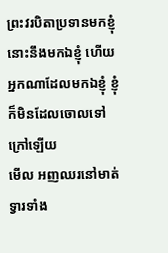ព្រះវរបិតាប្រទានមកខ្ញុំ នោះនឹងមកឯខ្ញុំ ហើយអ្នកណាដែលមកឯខ្ញុំ ខ្ញុំក៏មិនដែលចោលទៅក្រៅឡើយ
មើល អញឈរនៅមាត់ទ្វារទាំង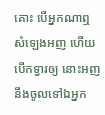គោះ បើអ្នកណាឮសំឡេងអញ ហើយបើកទ្វារឲ្យ នោះអញនឹងចូលទៅឯអ្នក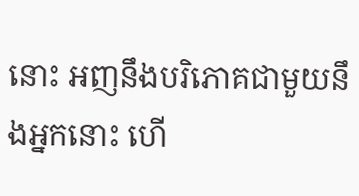នោះ អញនឹងបរិភោគជាមួយនឹងអ្នកនោះ ហើ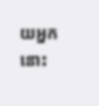យអ្នកនោះ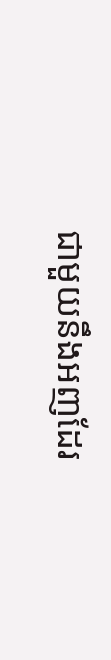ជាមួយនឹងអញដែរ